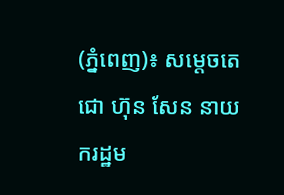(ភ្នំពេញ)៖ សម្តេចតេជោ ហ៊ុន សែន នាយករដ្ឋម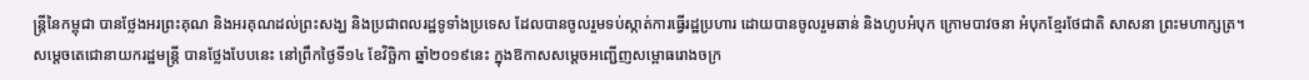ន្ត្រីនៃកម្ពុជា បានថ្លែងអរព្រះគុណ និងអរគុណដល់ព្រះសង្ឃ និងប្រជាពលរដ្ឋទូទាំងប្រទេស ដែលបានចូលរួមទប់ស្កាត់ការធ្វើរដ្ឋប្រហារ ដោយបានចូលរួមឆាន់ និងហូបអំបុក ក្រោមបាវចនា អំបុកខ្មែរថែជាតិ សាសនា ព្រះមហាក្សត្រ។
សម្តេចតេជោនាយករដ្ឋមន្ត្រី បានថ្លែងបែបនេះ នៅព្រឹកថ្ងៃទី១៤ ខែវិច្ឆិកា ឆ្នាំ២០១៩នេះ ក្នុងឱកាសសម្តេចអញ្ជើញសម្ពោធរោងចក្រ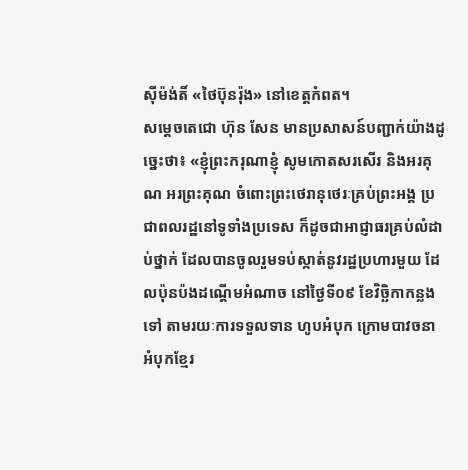ស៊ីម៉ង់តិ៍ «ថៃប៊ុនរ៉ុង» នៅខេត្តកំពត។
សម្តេចតេជោ ហ៊ុន សែន មានប្រសាសន៍បញ្ជាក់យ៉ាងដូច្នេះថា៖ «ខ្ញុំព្រះករុណាខ្ញុំ សូមកោតសរសើរ និងអរគុណ អរព្រះគុណ ចំពោះព្រះថេរានុថេរៈគ្រប់ព្រះអង្គ ប្រជាពលរដ្ឋនៅទូទាំងប្រទេស ក៏ដូចជាអាជ្ញាធរគ្រប់លំដាប់ថ្នាក់ ដែលបានចូលរួមទប់ស្កាត់នូវរដ្ឋប្រហារមួយ ដែលប៉ុនប៉ងដណ្តើមអំណាច នៅថ្ងៃទី០៩ ខែវិច្ឆិកាកន្លងទៅ តាមរយៈការទទួលទាន ហូបអំបុក ក្រោមបាវចនា អំបុកខ្មែរ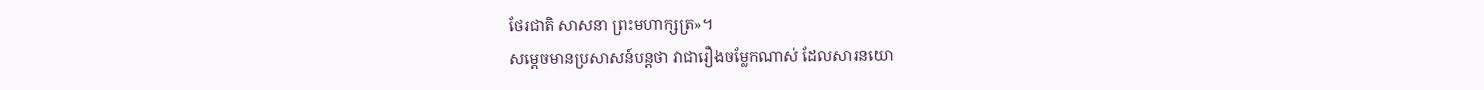ថែរជាតិ សាសនា ព្រះមហាក្សត្រ»។
សម្តេចមានប្រសាសន៍បន្តថា វាជារឿងចម្លែកណាស់ ដែលសារនយោ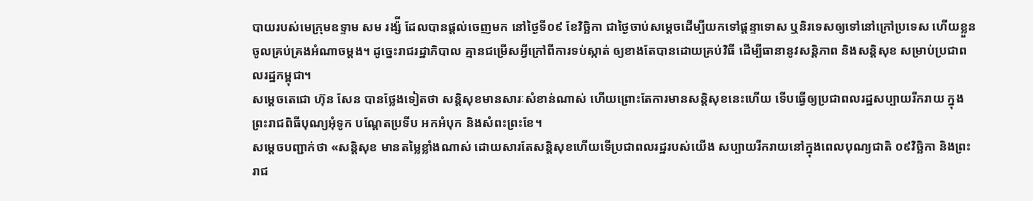បាយរបស់មេក្រុមឧទ្ទាម សម រង្ស៉ី ដែលបានផ្តល់ចេញមក នៅថ្ងៃទី០៩ ខែវិច្ឆិកា ជាថ្ងៃចាប់សម្តេចដើម្បីយកទៅផ្តន្ទាទោស ឬនិរទេសឲ្យទៅនៅក្រៅប្រទេស ហើយខ្លួនចូលគ្រប់គ្រងអំណាចម្តង។ ដូច្នេះរាជរដ្ឋាភិបាល គ្មានជម្រើសអ្វីក្រៅពីការទប់ស្កាត់ ឲ្យខាងតែបានដោយគ្រប់វិធី ដើម្បីធានានូវសន្តិភាព និងសន្តិសុខ សម្រាប់ប្រជាពលរដ្ឋកម្ពុជា។
សម្តេចតេជោ ហ៊ុន សែន បានថ្លែងទៀតថា សន្តិសុខមានសារៈសំខាន់ណាស់ ហើយព្រោះតែការមានសន្តិសុខនេះហើយ ទើបធ្វើឲ្យប្រជាពលរដ្ឋសប្បាយរីករាយ ក្នុងព្រះរាជពិធីបុណ្យអុំទូក បណ្តែតប្រទីប អកអំបុក និងសំពះព្រះខែ។
សម្តេចបញ្ជាក់ថា «សន្តិសុខ មានតម្លៃខ្លាំងណាស់ ដោយសារតែសន្តិសុខហើយទើប្រជាពលរដ្ឋរបស់យើង សប្បាយរីករាយនៅក្នុងពេលបុណ្យជាតិ ០៩វិច្ឆិកា និងព្រះរាជ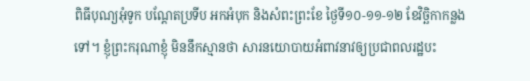ពិធីបុណ្យអុំទូក បណ្តែតប្រទីប អកអំបុក និងសំពះព្រះខែ ថ្ងៃទី១០-១១-១២ ខែវិច្ឆិកាកន្លងទៅ។ ខ្ញុំព្រះករុណាខ្ញុំ មិននឹកស្មានថា សារនយោបាយអំពាវនាវឲ្យប្រជាពលរដ្ឋបះ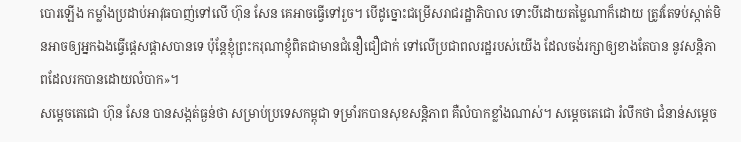បោរឡើង កម្លាំងប្រដាប់អាវុធបាញ់ទៅលើ ហ៊ុន សែន គេអាចធ្វើទៅរួច។ បើដូច្នោះជម្រើសរាជរដ្ឋាភិបាល ទោះបីដោយតម្លៃណាក៏ដោយ ត្រូវតែទប់ស្កាត់មិនអាចឲ្យអ្នកឯងធ្វើផ្តេសផ្តាសបានទេ ប៉ុន្តែខ្ញុំព្រះករុណាខ្ញុំពិតជាមានជំនឿជឿជាក់ ទៅលើប្រជាពលរដ្ឋរបស់យើង ដែលចង់រក្សាឲ្យខាងតែបាន នូវសន្តិភាពដែលរកបានដោយលំបាក»។
សម្តេចតេជោ ហ៊ុន សែន បានសង្កត់ធ្ងន់ថា សម្រាប់ប្រទេសកម្ពុជា ទម្រាំរកបានសុខសន្តិភាព គឺលំបាកខ្លាំងណាស់។ សម្តេចតេជោ រំលឹកថា ជំនាន់សម្តេច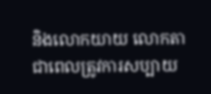និងលោកយាយ លោកតា ជាពេលត្រូវការសប្បាយ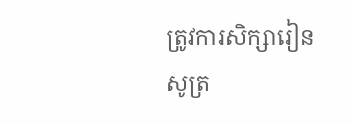ត្រូវការសិក្សារៀនសូត្រ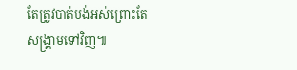តែត្រូវបាត់បង់អស់ព្រោះតែសង្គ្រាមទៅវិញ៕